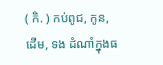( កិ. ) កប់ពូជ, កូន, ដើម, ទង ដំណាំក្នុងធ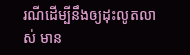រណីដើម្បីនឹងឲ្យដុះលូតលាស់ មាន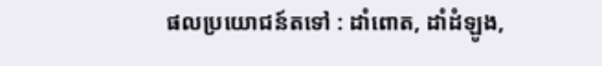ផលប្រយោជន៍តទៅ : ដាំពោត, ដាំដំឡូង,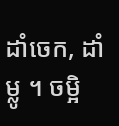ដាំចេក, ដាំម្លូ ។ ចម្អិ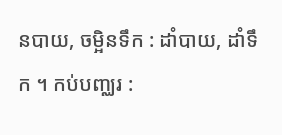នបាយ, ចម្អិនទឹក : ដាំបាយ, ដាំទឹក ។ កប់បញ្ឈរ :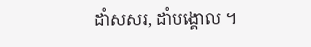ដាំសសរ, ដាំបង្គោល ។